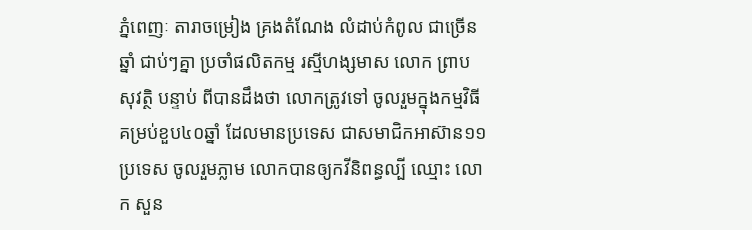ភ្នំពេញៈ តារាចម្រៀង គ្រងតំណែង លំដាប់កំពូល ជាច្រើនឆ្នាំ ជាប់ៗគ្នា ប្រចាំផលិតកម្ម រស្មីហង្សមាស លោក ព្រាប សុវត្ថិ បន្ទាប់ ពីបានដឹងថា លោកត្រូវទៅ ចូលរួមក្នុងកម្មវិធី គម្រប់ខួប៤០ឆ្នាំ ដែលមានប្រទេស ជាសមាជិកអាស៊ាន១១ប្រទេស ចូលរួមភ្លាម លោកបានឲ្យកវីនិពន្ធល្បី ឈ្មោះ លោក សួន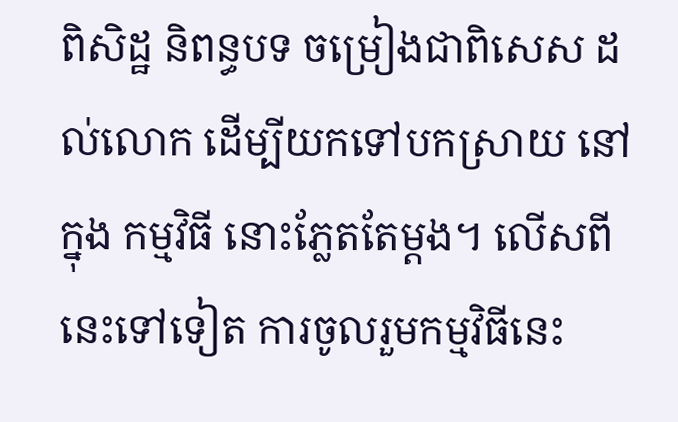ពិសិដ្ឋ និពន្ធបទ ចម្រៀងជាពិសេស ដល់លោក ដើម្បីយកទៅបកស្រាយ នៅក្នុង កម្មវិធី នោះភ្លែតតែម្ដង។ លើសពីនេះទៅទៀត ការចូលរួមកម្មវិធីនេះ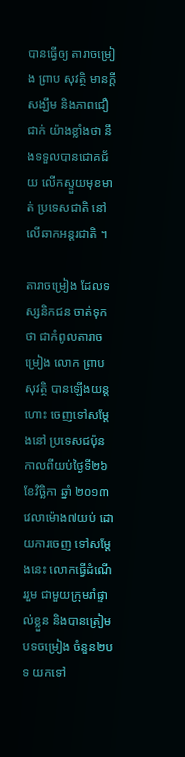បានធ្វើឲ្យ តារាចម្រៀង ព្រាប សុវត្ថិ មានក្តីសង្ឃឹម និងភាពជឿជាក់ យ៉ាងខ្លាំងថា នឹងទទួលបានជោគជ័យ លើកស្ទួយមុខមាត់ ប្រទេសជាតិ នៅលើឆាកអន្តរជាតិ ។

តារាចម្រៀង ដែលទស្សនិកជន ចាត់ទុកថា ជាកំពូលតារាចម្រៀង លោក ព្រាប សុវត្ថិ បានឡើងយន្តហោះ ចេញទៅសម្តែងនៅ ប្រទេសជប៉ុន កាលពីយប់ថ្ងៃទី២៦ ខែវិច្ឆិកា ឆ្នាំ ២០១៣ វេលាម៉ោង៧យប់ ដោយការចេញ ទៅសម្តែងនេះ លោកធ្វើដំណើររួម ជាមួយក្រុមរាំផ្ទាល់ខ្លួន និងបានត្រៀមបទចម្រៀង ចំនួន២បទ យកទៅ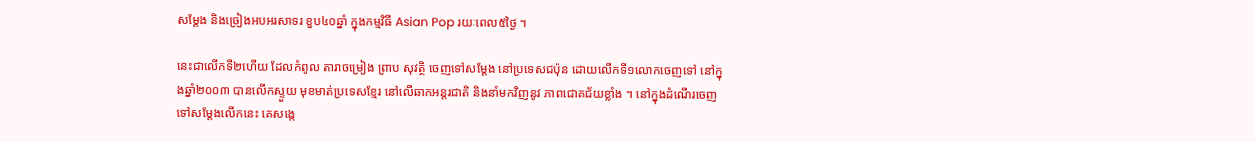សម្តែង និងច្រៀងអបអរសាទរ ខួប៤០ឆ្នាំ ក្នុងកម្មវិធី Asian Pop រយៈពេល៥ថ្ងៃ ។

នេះជាលើកទី២ហើយ ដែលកំពូល តារាចម្រៀង ព្រាប សុវត្ថិ ចេញទៅសម្តែង នៅប្រទេសជប៉ុន ដោយលើកទី១លោកចេញទៅ នៅក្នុងឆ្នាំ២០០៣ បានលើកស្ទួយ មុខមាត់ប្រទេសខ្មែរ នៅលើឆាកអន្តរជាតិ និងនាំមកវិញនូវ ភាពជោគជ័យខ្លាំង ។ នៅក្នុងដំណើរចេញ ទៅសម្តែងលើកនេះ គេសង្កេ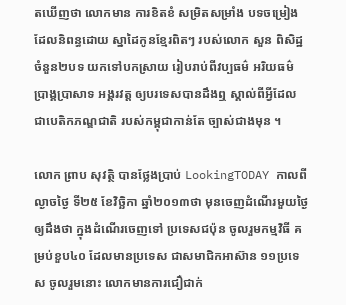តឃើញថា លោកមាន ការខិតខំ សម្រិតសម្រាំង បទចម្រៀង ដែលនិពន្ធដោយ ស្នាដៃកូនខ្មែរពិតៗ របស់លោក សួន ពិសិដ្ឋ ចំនួន២បទ យកទៅបកស្រាយ រៀបរាប់ពីវប្បធម៌ អរិយធម៌ ប្រាង្គប្រាសាទ អង្គរវត្ត ឲ្យបរទេសបានដឹងឮ ស្គាល់ពីអ្វីដែល ជាបេតិកភណ្ឌជាតិ របស់កម្ពុជាកាន់តែ ច្បាស់ជាងមុន ។

លោក ព្រាប សុវត្ថិ បានថ្លែងប្រាប់ LookingTODAY កាលពីល្ងាចថ្ងៃ ទី២៥ ខែវិច្ឆិកា ឆ្នាំ២០១៣ថា មុនចេញដំណើរមួយថ្ងៃ ឲ្យដឹងថា ក្នុងដំណើរចេញទៅ ប្រទេសជប៉ុន ចូលរួមកម្មវិធី គម្រប់ខួប៤០ ដែលមានប្រទេស ជាសមាជិកអាស៊ាន ១១ប្រទេស ចូលរួមនោះ លោកមានការជឿជាក់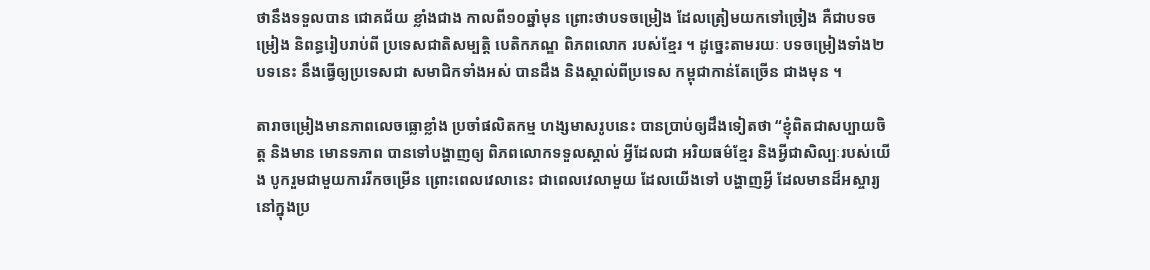ថានឹងទទួលបាន ជោគជ័យ ខ្លាំងជាង កាលពី១០ឆ្នាំមុន ព្រោះថាបទចម្រៀង ដែលត្រៀមយកទៅច្រៀង គឺជាបទចម្រៀង និពន្ធរៀបរាប់ពី ប្រទេសជាតិសម្បត្តិ បេតិកភណ្ឌ ពិភពលោក របស់ខ្មែរ ។ ដូច្នេះតាមរយៈ បទចម្រៀងទាំង២បទនេះ នឹងធ្វើឲ្យប្រទេសជា សមាជិកទាំងអស់ បានដឹង និងស្គាល់ពីប្រទេស កម្ពុជាកាន់តែច្រើន ជាងមុន ។

តារាចម្រៀងមានភាពលេចធ្លោខ្លាំង ប្រចាំផលិតកម្ម ហង្សមាសរូបនេះ បានប្រាប់ឲ្យដឹងទៀតថា “ខ្ញុំពិតជាសប្បាយចិត្ត និងមាន មោនទភាព បានទៅបង្ហាញឲ្យ ពិភពលោកទទួលស្គាល់ អ្វីដែលជា អរិយធម៌ខ្មែរ និងអ្វីជាសិល្បៈរបស់យើង បូករួមជាមួយការរីកចម្រើន ព្រោះពេលវេលានេះ ជាពេលវេលាមួយ ដែលយើងទៅ បង្ហាញអ្វី ដែលមានដ៏អស្ចារ្យ នៅក្នុងប្រ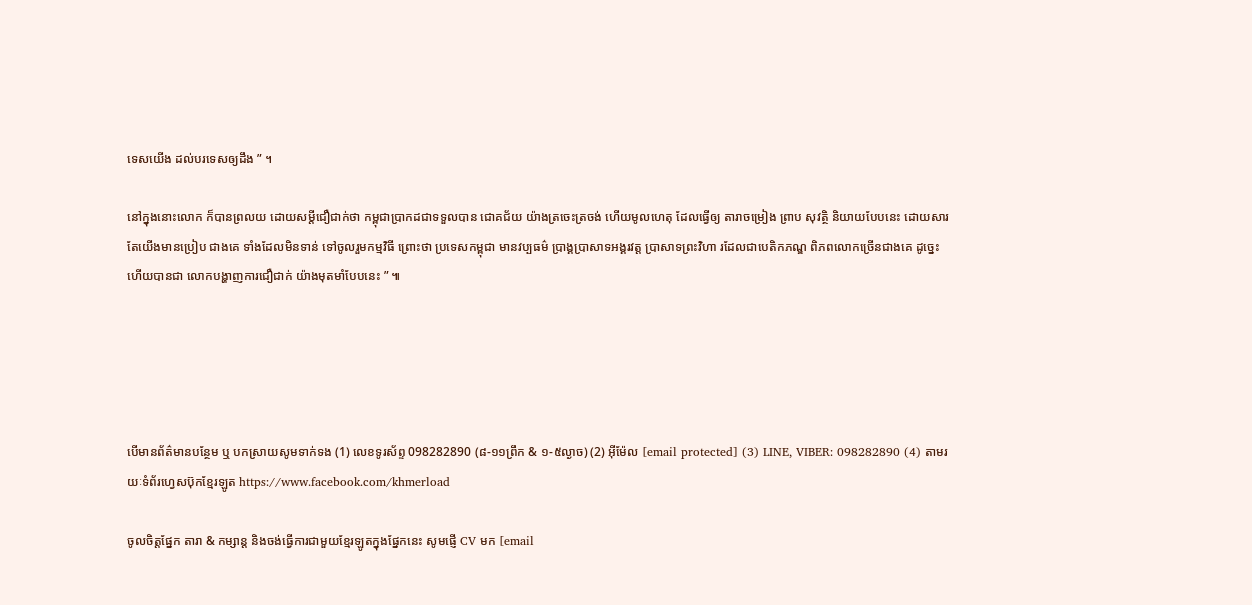ទេសយើង ដល់បរទេសឲ្យដឹង ” ។

នៅក្នុងនោះលោក ក៏បានព្រលយ ដោយសម្តីជឿជាក់ថា កម្ពុជាប្រាកដជាទទួលបាន ជោគជ័យ យ៉ាងត្រចេះត្រចង់ ហើយមូលហេតុ ដែលធ្វើឲ្យ តារាចម្រៀង ព្រាប សុវត្ថិ និយាយបែបនេះ ដោយសារតែយើងមានប្រៀប ជាងគេ ទាំងដែលមិនទាន់ ទៅចូលរួមកម្មវិធី ព្រោះថា ប្រទេសកម្ពុជា មានវប្បធម៌ ប្រាង្គប្រាសាទអង្គរវត្ត ប្រាសាទព្រះវិហា រដែលជាបេតិកភណ្ឌ ពិភពលោកច្រើនជាងគេ ដូច្នេះហើយបានជា លោកបង្ហាញការជឿជាក់ យ៉ាងមុតមាំបែបនេះ ” ៕





បើមានព័ត៌មានបន្ថែម ឬ បកស្រាយសូមទាក់ទង (1) លេខទូរស័ព្ទ 098282890 (៨-១១ព្រឹក & ១-៥ល្ងាច) (2) អ៊ីម៉ែល [email protected] (3) LINE, VIBER: 098282890 (4) តាមរយៈទំព័រហ្វេសប៊ុកខ្មែរឡូត https://www.facebook.com/khmerload

ចូលចិត្តផ្នែក តារា & កម្សាន្ដ និងចង់ធ្វើការជាមួយខ្មែរឡូតក្នុងផ្នែកនេះ សូមផ្ញើ CV មក [email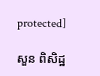protected]

សួន ពិសិដ្ឋ